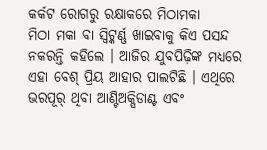କର୍କଟ ରୋଗରୁ ରକ୍ଷାକରେ ମିଠାମକା
ମିଠା ମକା ବା ସ୍ୱିଟ୍କର୍ଣ୍ଣ ଖାଇବାକୁ କିଏ ପସନ୍ଦ ନକରନ୍ତି କହିଲେ । ଆଜିର ଯୁବପିଢ଼ିଙ୍କ ମଧ୍ୟରେ ଏହା ବେଶ୍ ପ୍ରିୟ ଆହାର ପାଲଟିଛି । ଏଥିରେ ଭରପୂର୍ ଥିବା ଆଣ୍ଟିଅକ୍ସିଡାଣ୍ଟ ଏବଂ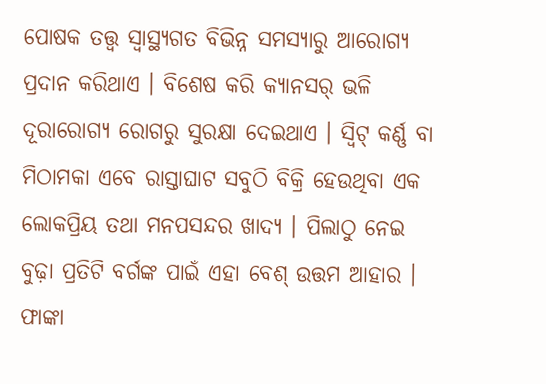ପୋଷକ ତତ୍ତ୍ୱ ସ୍ୱାସ୍ଥ୍ୟଗତ ବିଭିନ୍ନ ସମସ୍ୟାରୁ ଆରୋଗ୍ୟ ପ୍ରଦାନ କରିଥାଏ । ବିଶେଷ କରି କ୍ୟାନସର୍ ଭଳି ଦୂରାରୋଗ୍ୟ ରୋଗରୁ ସୁରକ୍ଷା ଦେଇଥାଏ । ସ୍ୱିଟ୍ କର୍ଣ୍ଣ ବା ମିଠାମକା ଏବେ ରାସ୍ତାଘାଟ ସବୁଠି ବିକ୍ରି ହେଉଥିବା ଏକ ଲୋକପ୍ରିୟ ତଥା ମନପସନ୍ଦର ଖାଦ୍ୟ । ପିଲାଠୁ ନେଇ ବୁଢ଼ା ପ୍ରତିଟି ବର୍ଗଙ୍କ ପାଇଁ ଏହା ବେଶ୍ ଉତ୍ତମ ଆହାର । ଫାଙ୍କା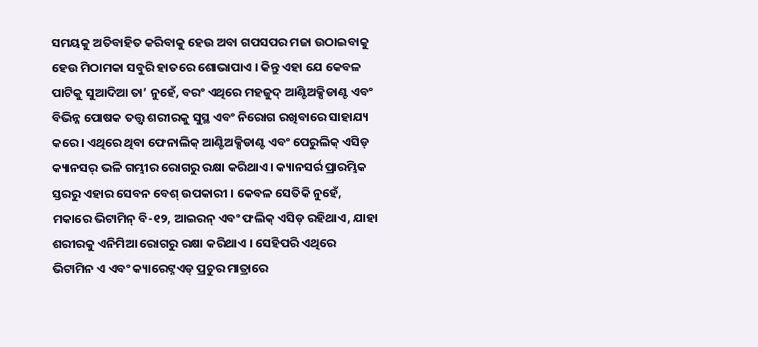ସମୟକୁ ଅତିବାହିତ କରିବାକୁ ହେଉ ଅବା ଗପସପର ମଜା ଉଠାଇବାକୁ ହେଉ ମିଠାମକା ସବୁରି ହାତରେ ଶୋଭାପାଏ । କିନ୍ତୁ ଏହା ଯେ କେବଳ ପାଟିକୁ ସୁଆଦିଆ ତା’ ନୁହେଁ, ବରଂ ଏଥିରେ ମହଜୁଦ୍ ଆଣ୍ଟିଅକ୍ସିଡାଣ୍ଟ ଏବଂ ବିଭିନ୍ନ ପୋଷକ ତତ୍ତ୍ୱ ଶରୀରକୁ ସୁସ୍ଥ ଏବଂ ନିରୋଗ ରଖିବାରେ ସାହାଯ୍ୟ କରେ । ଏଥିରେ ଥିବା ଫେନାଲିକ୍ ଆଣ୍ଟିଅକ୍ସିଡାଣ୍ଟ ଏବଂ ପେରୁଲିକ୍ ଏସିଡ୍ କ୍ୟାନସର୍ ଭଳି ଗମ୍ଭୀର ରୋଗରୁ ରକ୍ଷା କରିଥାଏ । କ୍ୟାନସର୍ର ପ୍ରାରମ୍ଭିକ ସ୍ତରରୁ ଏହାର ସେବନ ବେଶ୍ ଉପକାରୀ । କେବଳ ସେତିକି ନୁହେଁ, ମକାରେ ଭିଟାମିନ୍ ବି-୧୨, ଆଇରନ୍ ଏବଂ ଫଲିକ୍ ଏସିଡ୍ ରହିଥାଏ, ଯାହା ଶରୀରକୁ ଏନିମିଆ ରୋଗରୁ ରକ୍ଷା କରିଥାଏ । ସେହିପରି ଏଥିରେ ଭିଟାମିନ ଏ ଏବଂ କ୍ୟାରେଟ୍ନଏଡ୍ ପ୍ରଚୁର ମାତ୍ରାରେ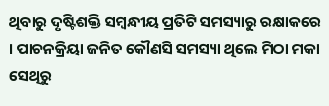ଥିବାରୁ ଦୃଷ୍ଟିଶକ୍ତି ସମ୍ବନ୍ଧୀୟ ପ୍ରତିଟି ସମସ୍ୟାରୁ ରକ୍ଷାକରେ । ପାଚନକ୍ରିୟା ଜନିତ କୌଣସି ସମସ୍ୟା ଥିଲେ ମିଠା ମକା ସେଥିରୁ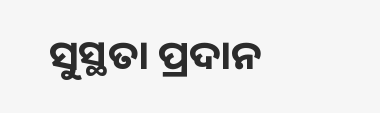ସୁସ୍ଥତା ପ୍ରଦାନ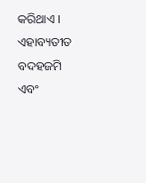କରିଥାଏ । ଏହାବ୍ୟତୀତ ବଦହଜମି ଏବଂ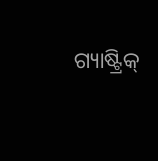ଗ୍ୟାଷ୍ଟ୍ରିକ୍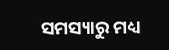ସମସ୍ୟାରୁ ମଧ୍ୟ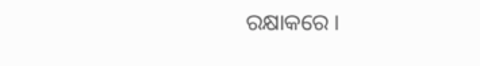ରକ୍ଷାକରେ ।